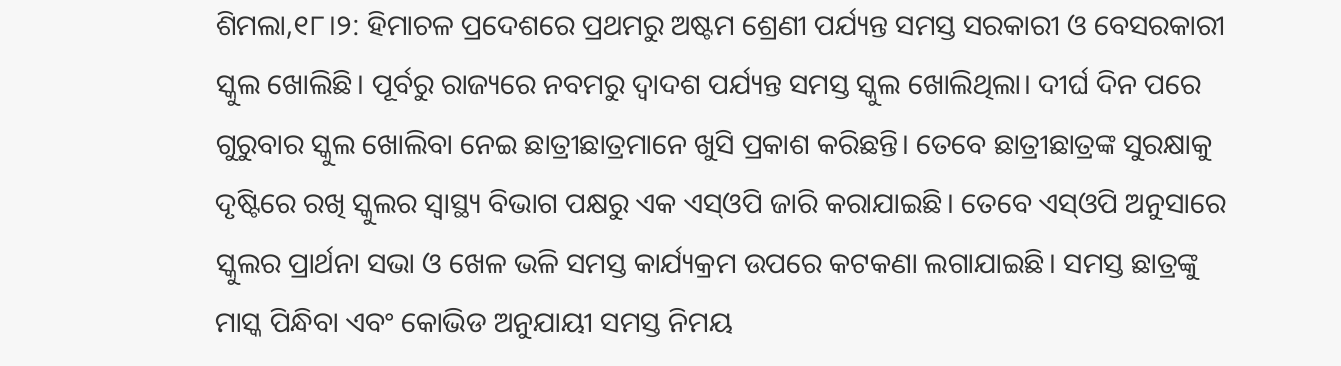ଶିମଲା,୧୮।୨: ହିମାଚଳ ପ୍ରଦେଶରେ ପ୍ରଥମରୁ ଅଷ୍ଟମ ଶ୍ରେଣୀ ପର୍ଯ୍ୟନ୍ତ ସମସ୍ତ ସରକାରୀ ଓ ବେସରକାରୀ ସ୍କୁଲ ଖୋଲିଛି। ପୂର୍ବରୁ ରାଜ୍ୟରେ ନବମରୁ ଦ୍ୱାଦଶ ପର୍ଯ୍ୟନ୍ତ ସମସ୍ତ ସ୍କୁଲ ଖୋଲିଥିଲା। ଦୀର୍ଘ ଦିନ ପରେ ଗୁରୁବାର ସ୍କୁଲ ଖୋଲିବା ନେଇ ଛାତ୍ରୀଛାତ୍ରମାନେ ଖୁସି ପ୍ରକାଶ କରିଛନ୍ତି। ତେବେ ଛାତ୍ରୀଛାତ୍ରଙ୍କ ସୁରକ୍ଷାକୁ ଦୃଷ୍ଟିରେ ରଖି ସ୍କୁଲର ସ୍ବାସ୍ଥ୍ୟ ବିଭାଗ ପକ୍ଷରୁ ଏକ ଏସ୍ଓପି ଜାରି କରାଯାଇଛି। ତେବେ ଏସ୍ଓପି ଅନୁସାରେ ସ୍କୁଲର ପ୍ରାର୍ଥନା ସଭା ଓ ଖେଳ ଭଳି ସମସ୍ତ କାର୍ଯ୍ୟକ୍ରମ ଉପରେ କଟକଣା ଲଗାଯାଇଛି। ସମସ୍ତ ଛାତ୍ରଙ୍କୁ ମାସ୍କ ପିନ୍ଧିବା ଏବଂ କୋଭିଡ ଅନୁଯାୟୀ ସମସ୍ତ ନିମୟ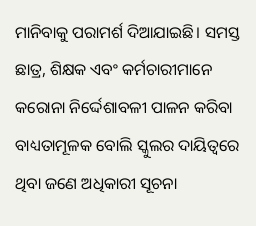ମାନିବାକୁ ପରାମର୍ଶ ଦିଆଯାଇଛି। ସମସ୍ତ ଛାତ୍ର, ଶିକ୍ଷକ ଏବଂ କର୍ମଚାରୀମାନେ କରୋନା ନିର୍ଦ୍ଦେଶାବଳୀ ପାଳନ କରିବା ବାଧ୍ୟତାମୂଳକ ବୋଲି ସ୍କୁଲର ଦାୟିତ୍ୱରେ ଥିବା ଜଣେ ଅଧିକାରୀ ସୂଚନା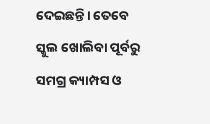ଦେଇଛନ୍ତି। ତେବେ ସ୍କୁଲ ଖୋଲିବା ପୂର୍ବରୁ ସମଗ୍ର କ୍ୟାମ୍ପସ ଓ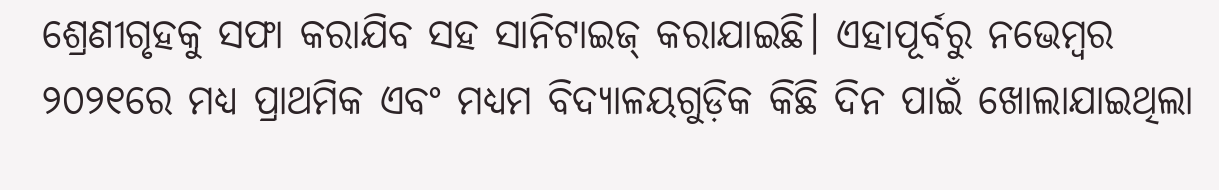ଶ୍ରେଣୀଗୃହକୁ ସଫା କରାଯିବ ସହ ସାନିଟାଇଜ୍ କରାଯାଇଛି। ଏହାପୂର୍ବରୁ ନଭେମ୍ବର ୨୦୨୧ରେ ମଧ୍ୟ ପ୍ରାଥମିକ ଏବଂ ମଧ୍ୟମ ବିଦ୍ୟାଳୟଗୁଡ଼ିକ କିଛି ଦିନ ପାଇଁ ଖୋଲାଯାଇଥିଲା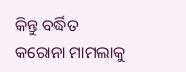କିନ୍ତୁ ବର୍ଦ୍ଧିତ କରୋନା ମାମଲାକୁ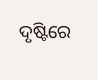ଦୃଷ୍ଟିରେ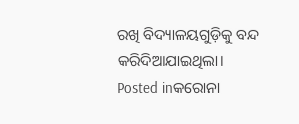ରଖି ବିଦ୍ୟାଳୟଗୁଡ଼ିକୁ ବନ୍ଦ କରିଦିଆଯାଇଥିଲା।
Posted inକରୋନା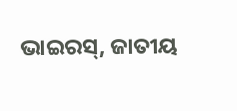ଭାଇରସ୍, ଜାତୀୟ